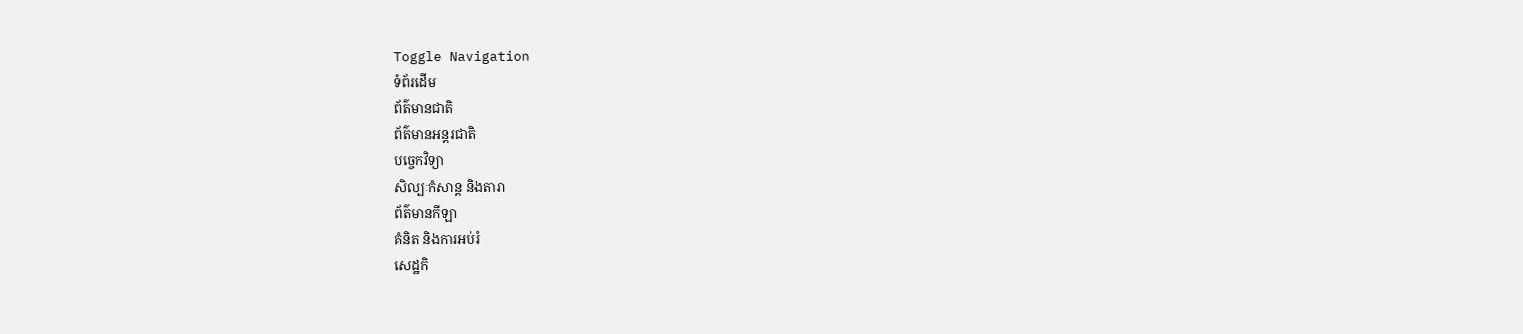Toggle Navigation
ទំព័រដើម
ព័ត៌មានជាតិ
ព័ត៌មានអន្តរជាតិ
បច្ចេកវិទ្យា
សិល្បៈកំសាន្ត និងតារា
ព័ត៌មានកីឡា
គំនិត និងការអប់រំ
សេដ្ឋកិ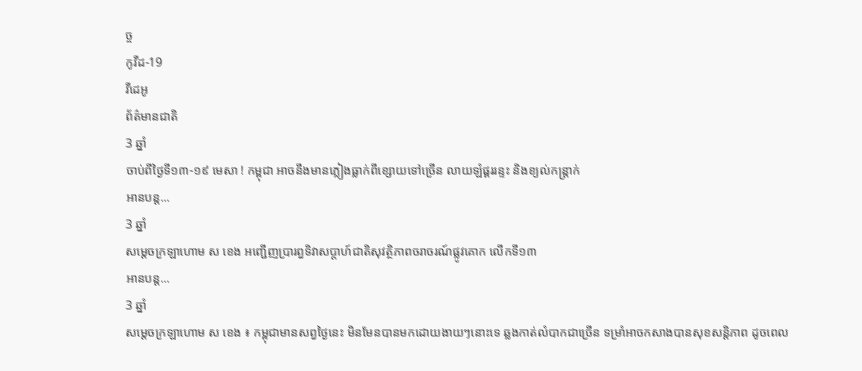ច្ច
កូវីដ-19
វីដេអូ
ព័ត៌មានជាតិ
3 ឆ្នាំ
ចាប់ពីថ្ងៃទី១៣-១៩ មេសា ! កម្ពុជា អាចនឹងមានភ្លៀងធ្លាក់ពីខ្សោយទៅច្រើន លាយឡំផ្គររន្ទះ និងខ្យល់កន្ត្រាក់
អានបន្ត...
3 ឆ្នាំ
សម្ដេចក្រឡាហោម ស ខេង អញ្ជើញប្រារព្ធទិវាសប្ដាហ៍ជាតិសុវត្ថិភាពចរាចរណ៍ផ្លូវគោក លើកទី១៣
អានបន្ត...
3 ឆ្នាំ
សម្ដេចក្រឡាហោម ស ខេង ៖ កម្ពុជាមានសព្វថ្ងៃនេះ មិនមែនបានមកដោយងាយៗនោះទេ ឆ្លងកាត់លំបាកជាច្រើន ទម្រាំអាចកសាងបានសុខសន្តិភាព ដូចពេល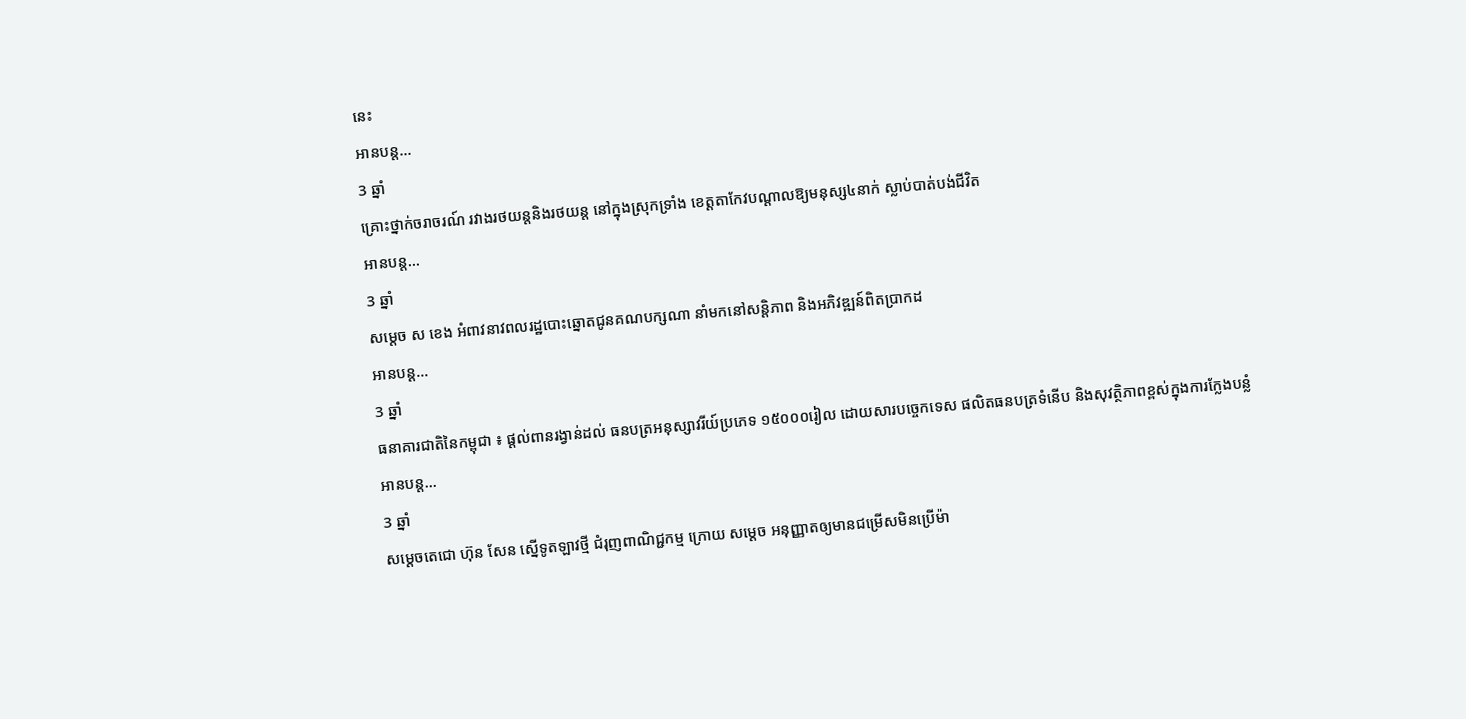នេះ
អានបន្ត...
3 ឆ្នាំ
គ្រោះថ្នាក់ចរាចរណ៍ រវាងរថយន្តនិងរថយន្ត នៅក្នុងស្រុកទ្រាំង ខេត្តតាកែវបណ្តាលឱ្យមនុស្ស៤នាក់ ស្លាប់បាត់បង់ជីវិត
អានបន្ត...
3 ឆ្នាំ
សម្ដេច ស ខេង អំពាវនាវពលរដ្ឋបោះឆ្នោតជូនគណបក្សណា នាំមកនៅសន្ដិភាព និងអភិវឌ្ឍន៍ពិតប្រាកដ
អានបន្ត...
3 ឆ្នាំ
ធនាគារជាតិនៃកម្ពុជា ៖ ផ្ដល់ពានរង្វាន់ដល់ ធនបត្រអនុស្សាវរីយ៍ប្រភេទ ១៥០០០រៀល ដោយសារបច្ចេកទេស ផលិតធនបត្រទំនើប និងសុវត្ថិភាពខ្ពស់ក្នុងការក្លែងបន្លំ
អានបន្ត...
3 ឆ្នាំ
សម្ដេចតេជោ ហ៊ុន សែន ស្នើទូតឡាវថ្មី ជំរុញពាណិជ្ជកម្ម ក្រោយ សម្តេច អនុញ្ញាតឲ្យមានជម្រើសមិនប្រើម៉ា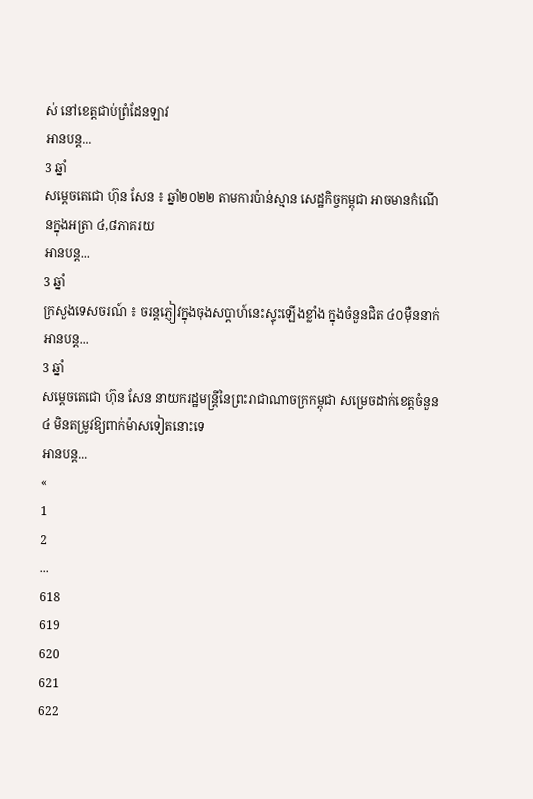ស់ នៅខេត្តជាប់ព្រំដែនឡាវ
អានបន្ត...
3 ឆ្នាំ
សម្ដេចតេជោ ហ៊ុន សែន ៖ ឆ្នាំ២០២២ តាមការប៉ាន់ស្មាន សេដ្ឋកិច្ចកម្ពុជា អាចមានកំណើនក្នុងអត្រា ៤,៨ភាគរយ
អានបន្ត...
3 ឆ្នាំ
ក្រសួងទេសចរណ៍ ៖ ចរន្តភ្ញៀវក្នុងចុងសប្តាហ៍នេះស្ទុះឡើងខ្លាំង ក្នុងចំនួនជិត ៤០ម៉ឺននាក់
អានបន្ត...
3 ឆ្នាំ
សម្តេចតេជោ ហ៊ុន សែន នាយករដ្ឋមន្ត្រីនៃព្រះរាជាណាចក្រកម្ពុជា សម្រេចដាក់ខេត្តចំនួន៤ មិនតម្រូវឱ្យពាក់ម៉ាសទៀតនោះទេ
អានបន្ត...
«
1
2
...
618
619
620
621
622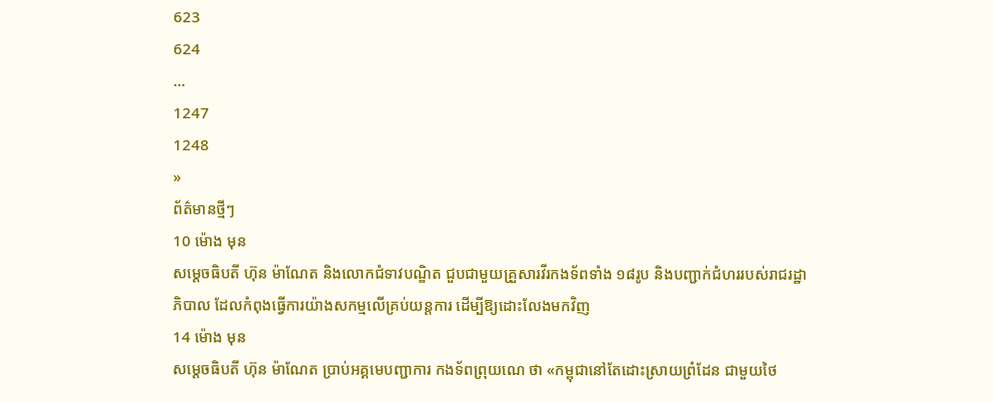623
624
...
1247
1248
»
ព័ត៌មានថ្មីៗ
10 ម៉ោង មុន
សម្ដេចធិបតី ហ៊ុន ម៉ាណែត និងលោកជំទាវបណ្ឌិត ជួបជាមួយគ្រួសារវីរកងទ័ពទាំង ១៨រូប និងបញ្ជាក់ជំហររបស់រាជរដ្ឋាភិបាល ដែលកំពុងធ្វើការយ៉ាងសកម្មលើគ្រប់យន្តការ ដើម្បីឱ្យដោះលែងមកវិញ
14 ម៉ោង មុន
សម្តេចធិបតី ហ៊ុន ម៉ាណែត ប្រាប់អគ្គមេបញ្ជាការ កងទ័ពព្រុយណេ ថា «កម្ពុជានៅតែដោះស្រាយព្រំដែន ជាមួយថៃ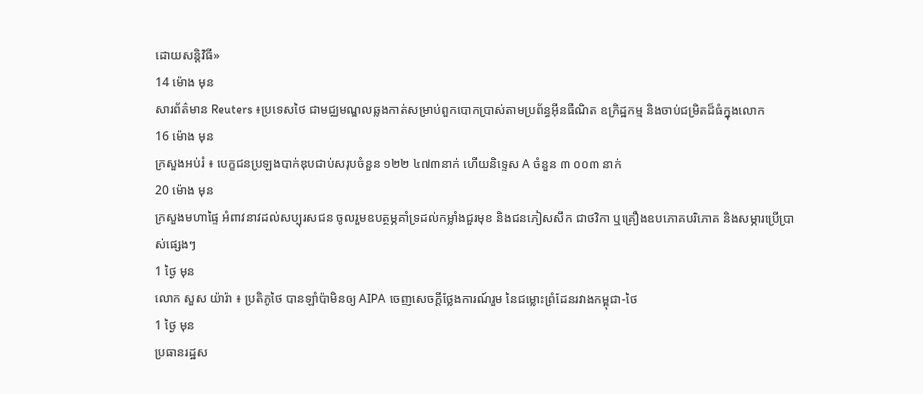ដោយសន្តិវិធី»
14 ម៉ោង មុន
សារព័ត៌មាន Reuters ៖ប្រទេសថៃ ជាមជ្ឈមណ្ឌលឆ្លងកាត់សម្រាប់ពួកបោកប្រាស់តាមប្រព័ន្ធអ៊ីនធឺណិត ឧក្រិដ្ឋកម្ម និងចាប់ជម្រិតដ៏ធំក្នុងលោក
16 ម៉ោង មុន
ក្រសួងអប់រំ ៖ បេក្ខជនប្រឡងបាក់ឌុបជាប់សរុបចំនួន ១២២ ៤៧៣នាក់ ហើយនិទ្ទេស A ចំនួន ៣ ០០៣ នាក់
20 ម៉ោង មុន
ក្រសួងមហាផ្ទៃ អំពាវនាវដល់សប្បុរសជន ចូលរួមឧបត្ថម្ភគាំទ្រដល់កម្លាំងជួរមុខ និងជនភៀសសឹក ជាថវិកា ឬគ្រឿងឧបភោគបរិភោគ និងសម្ភារប្រើប្រាស់ផ្សេងៗ
1 ថ្ងៃ មុន
លោក សួស យ៉ារ៉ា ៖ ប្រតិភូថៃ បានឡាំប៉ាមិនឲ្យ AIPA ចេញសេចក្តីថ្លែងការណ៍រួម នៃជម្លោះព្រំដែនរវាងកម្ពុជា-ថៃ
1 ថ្ងៃ មុន
ប្រធានរដ្ឋស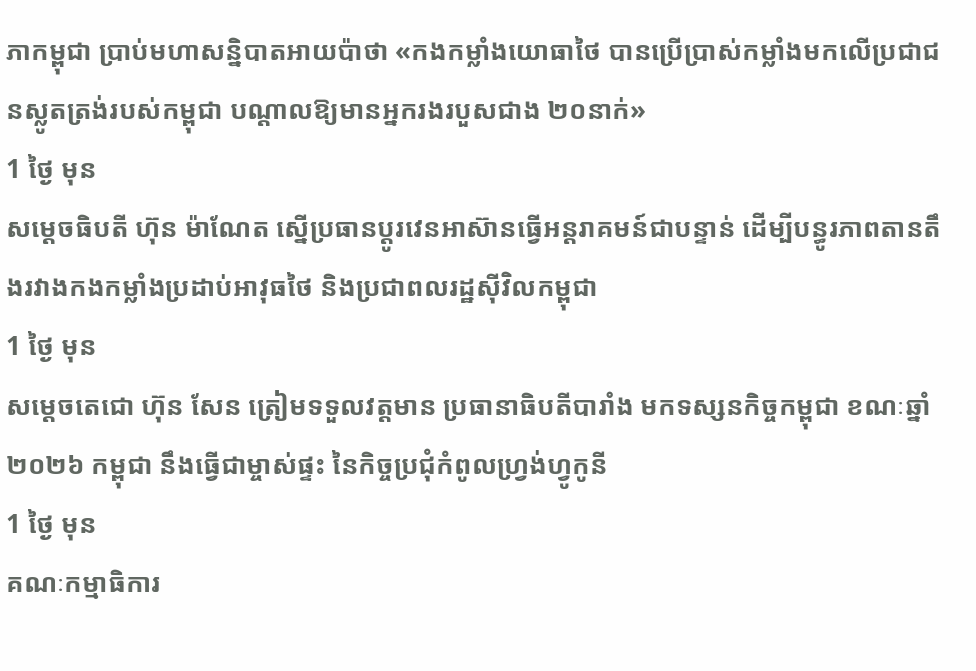ភាកម្ពុជា ប្រាប់មហាសន្និបាតអាយប៉ាថា «កងកម្លាំងយោធាថៃ បានប្រើប្រាស់កម្លាំងមកលើប្រជាជនស្លូតត្រង់របស់កម្ពុជា បណ្តាលឱ្យមានអ្នករងរបួសជាង ២០នាក់»
1 ថ្ងៃ មុន
សម្ដេចធិបតី ហ៊ុន ម៉ាណែត ស្នើប្រធានប្តូរវេនអាស៊ានធ្វើអន្តរាគមន៍ជាបន្ទាន់ ដើម្បីបន្ធូរភាពតានតឹងរវាងកងកម្លាំងប្រដាប់អាវុធថៃ និងប្រជាពលរដ្ឋស៊ីវិលកម្ពុជា
1 ថ្ងៃ មុន
សម្តេចតេជោ ហ៊ុន សែន ត្រៀមទទួលវត្តមាន ប្រធានាធិបតីបារាំង មកទស្សនកិច្ចកម្ពុជា ខណៈឆ្នាំ២០២៦ កម្ពុជា នឹងធ្វើជាម្ចាស់ផ្ទះ នៃកិច្ចប្រជុំកំពូលហ្រ្វង់ហ្វូកូនី
1 ថ្ងៃ មុន
គណៈកម្មាធិការ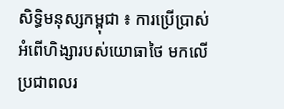សិទ្ធិមនុស្សកម្ពុជា ៖ ការប្រើប្រាស់អំពើហិង្សារបស់យោធាថៃ មកលើប្រជាពលរ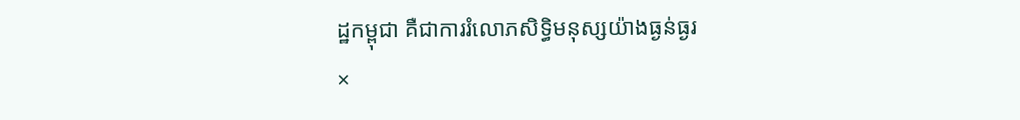ដ្ឋកម្ពុជា គឺជាការរំលោភសិទ្ធិមនុស្សយ៉ាងធ្ងន់ធ្ងរ
×